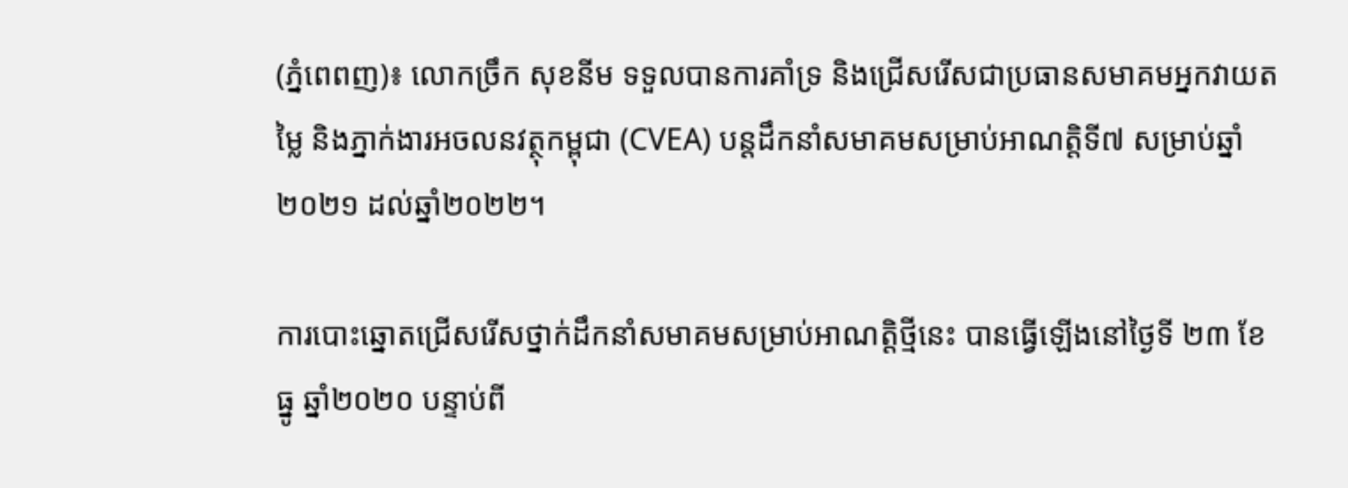(ភ្នំពេពញ)៖ លោកច្រឹក សុខនីម ទទួលបានការគាំទ្រ និងជ្រើសរើសជាប្រធានសមាគមអ្នកវាយតម្លៃ និងភ្នាក់ងារអចលនវត្ថុកម្ពុជា (CVEA) បន្តដឹកនាំសមាគមសម្រាប់អាណត្តិទី៧ សម្រាប់ឆ្នាំ២០២១ ដល់ឆ្នាំ២០២២។

ការបោះឆ្នោតជ្រើសរើសថ្នាក់ដឹកនាំសមាគមសម្រាប់អាណត្តិថ្មីនេះ បានធ្វើឡើងនៅថ្ងៃទី ២៣ ខែធ្នូ ឆ្នាំ២០២០ បន្ទាប់ពី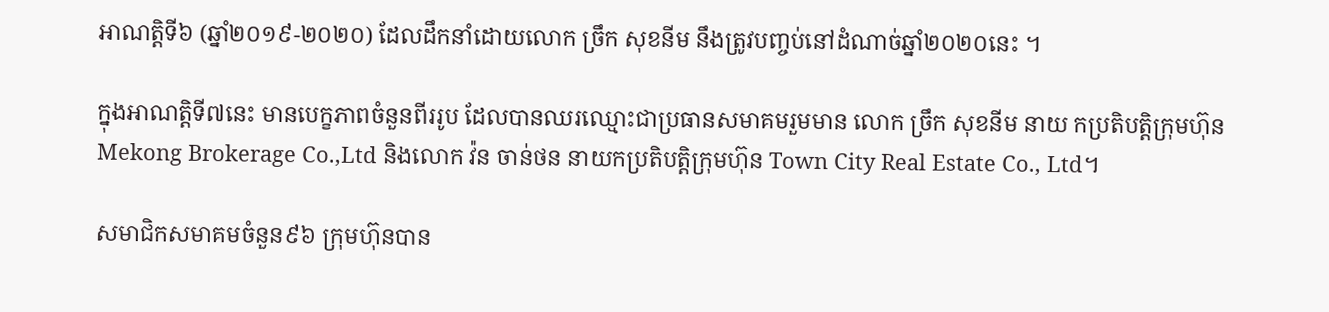អាណតិ្តទី៦ (ឆ្នាំ២០១៩-២០២០) ដែលដឹកនាំដោយលោក ច្រឹក សុខនីម នឹងត្រូវបញ្ចប់នៅដំណាច់ឆ្នាំ២០២០នេះ ។

ក្នុងអាណត្តិទី៧នេះ មានបេក្ខភាពចំនួនពីររូប ដែលបានឈរឈ្មោះជាប្រធានសមាគមរួមមាន លោក ច្រឹក សុខនីម នាយ កប្រតិបត្តិក្រុមហ៊ុន Mekong Brokerage Co.,Ltd និងលោក វ៉ន ចាន់ថន នាយកប្រតិបត្តិក្រុមហ៊ុន Town City Real Estate Co., Ltd។

សមាជិកសមាគមចំនួន៩៦ ក្រុមហ៊ុនបាន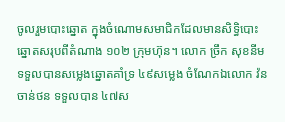ចូលរួមបោះឆ្នោត ក្នុងចំណោមសមាជិកដែលមានសិទ្ធិបោះឆ្នោតសរុបពីតំណាង ១០២ ក្រុមហ៊ុន។ លោក ច្រឹក សុខនីម ទទួលបានសម្លេងឆ្នោតគាំទ្រ ៤៩សម្លេង ចំណែកឯលោក វ៉ន ចាន់ថន ទទួលបាន ៤៧ស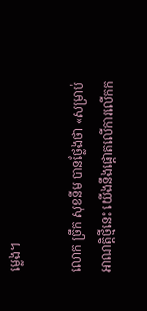ម្លេង។

លោក ច្រឹក សុខនីម បានថ្លែងថា «សម្រាប់អាណត្តិថ្មីនេះ យើងនឹងផ្តោតលើការលើកក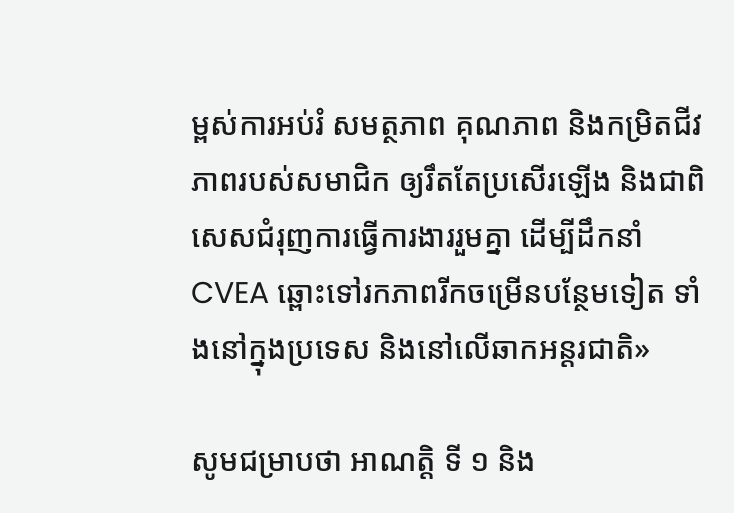ម្ពស់ការអប់រំ សមត្ថភាព គុណភាព និងកម្រិតជីវភាពរបស់សមាជិក ឲ្យរឹតតែប្រសើរឡើង និងជាពិសេសជំរុញការធ្វើការងាររួមគ្នា ដើម្បីដឹកនាំ CVEA ឆ្ពោះទៅរកភាពរីកចម្រើនបន្ថែមទៀត ទាំងនៅក្នុងប្រទេស និងនៅលើឆាកអន្តរជាតិ»

សូមជម្រាបថា អាណត្តិ ទី ១ និង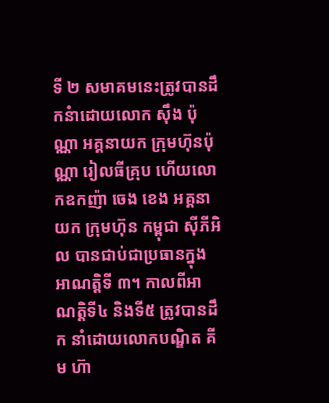ទី ២ សមាគមនេះត្រូវបានដឹកនំាដោយលោក ស៊ឹង ប៉ុណ្ណា អគ្គនាយក ក្រុមហ៊ុនប៉ុណ្ណា រៀលធីគ្រុប ហើយលោកឧកញ៉ា ចេង ខេង អគ្គនាយក ក្រុមហ៊ុន កម្ពុជា ស៊ីភីអិល បានជាប់ជាប្រធានក្នុងអាណត្តិទី ៣។ កាលពីអាណត្តិទី៤ និងទី៥ ត្រូវបានដឹក នាំដោយលោកបណ្ឌិត គីម ហ៊ា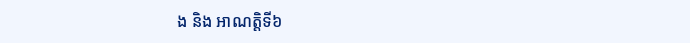ង និង អាណតិ្តទី៦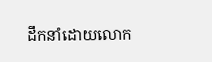ដឹកនាំដោយលោក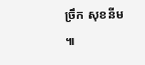ច្រឹក សុខនីម ៕